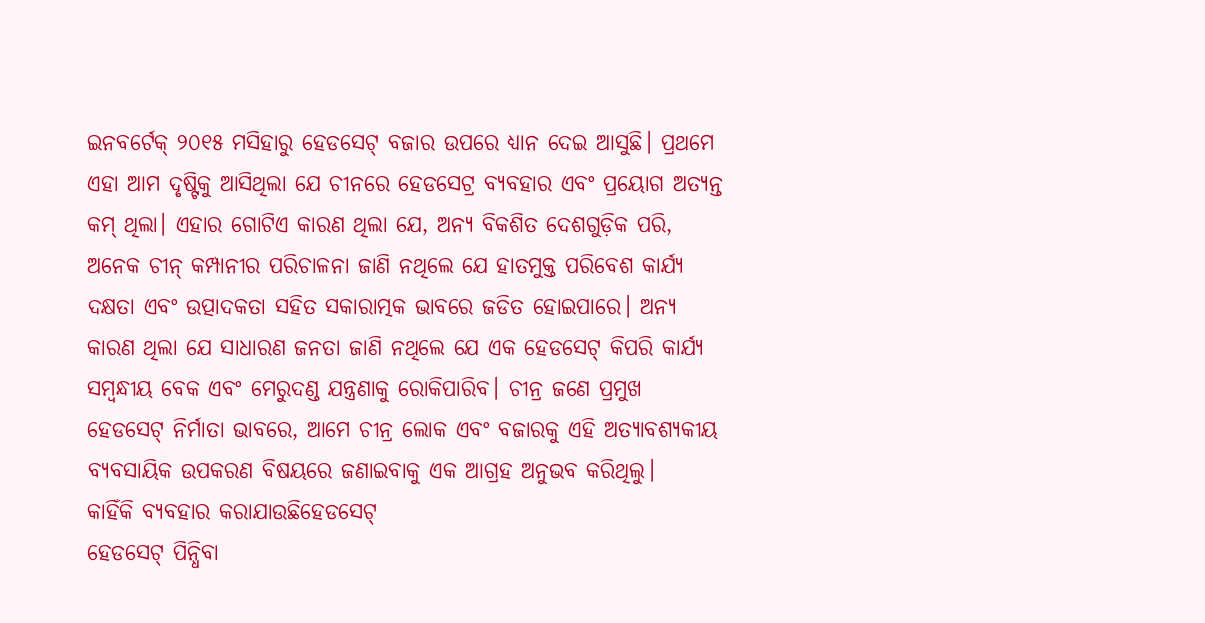ଇନବର୍ଟେକ୍ ୨୦୧୫ ମସିହାରୁ ହେଡସେଟ୍ ବଜାର ଉପରେ ଧ୍ୟାନ ଦେଇ ଆସୁଛି। ପ୍ରଥମେ ଏହା ଆମ ଦୃଷ୍ଟିକୁ ଆସିଥିଲା ଯେ ଚୀନରେ ହେଡସେଟ୍ର ବ୍ୟବହାର ଏବଂ ପ୍ରୟୋଗ ଅତ୍ୟନ୍ତ କମ୍ ଥିଲା। ଏହାର ଗୋଟିଏ କାରଣ ଥିଲା ଯେ, ଅନ୍ୟ ବିକଶିତ ଦେଶଗୁଡ଼ିକ ପରି, ଅନେକ ଚୀନ୍ କମ୍ପାନୀର ପରିଚାଳନା ଜାଣି ନଥିଲେ ଯେ ହାତମୁକ୍ତ ପରିବେଶ କାର୍ଯ୍ୟ ଦକ୍ଷତା ଏବଂ ଉତ୍ପାଦକତା ସହିତ ସକାରାତ୍ମକ ଭାବରେ ଜଡିତ ହୋଇପାରେ। ଅନ୍ୟ କାରଣ ଥିଲା ଯେ ସାଧାରଣ ଜନତା ଜାଣି ନଥିଲେ ଯେ ଏକ ହେଡସେଟ୍ କିପରି କାର୍ଯ୍ୟ ସମ୍ବନ୍ଧୀୟ ବେକ ଏବଂ ମେରୁଦଣ୍ଡ ଯନ୍ତ୍ରଣାକୁ ରୋକିପାରିବ। ଚୀନ୍ର ଜଣେ ପ୍ରମୁଖ ହେଡସେଟ୍ ନିର୍ମାତା ଭାବରେ, ଆମେ ଚୀନ୍ର ଲୋକ ଏବଂ ବଜାରକୁ ଏହି ଅତ୍ୟାବଶ୍ୟକୀୟ ବ୍ୟବସାୟିକ ଉପକରଣ ବିଷୟରେ ଜଣାଇବାକୁ ଏକ ଆଗ୍ରହ ଅନୁଭବ କରିଥିଲୁ।
କାହିଁକି ବ୍ୟବହାର କରାଯାଉଛିହେଡସେଟ୍
ହେଡସେଟ୍ ପିନ୍ଧିବା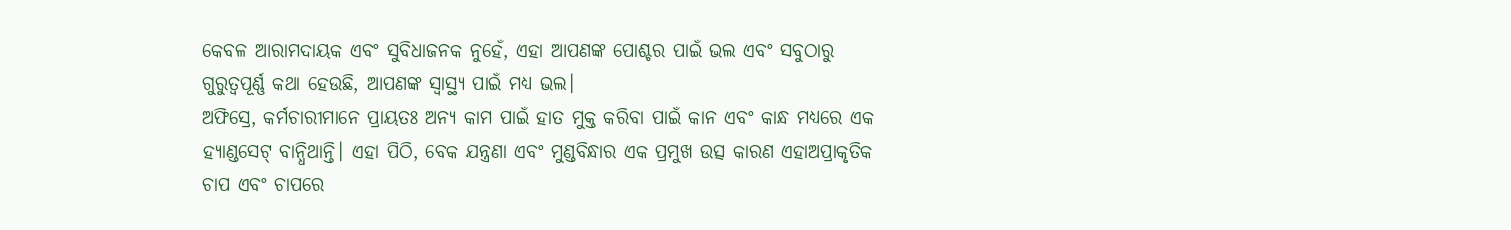କେବଳ ଆରାମଦାୟକ ଏବଂ ସୁବିଧାଜନକ ନୁହେଁ, ଏହା ଆପଣଙ୍କ ପୋଶ୍ଚର ପାଇଁ ଭଲ ଏବଂ ସବୁଠାରୁ ଗୁରୁତ୍ୱପୂର୍ଣ୍ଣ କଥା ହେଉଛି, ଆପଣଙ୍କ ସ୍ୱାସ୍ଥ୍ୟ ପାଇଁ ମଧ୍ୟ ଭଲ।
ଅଫିସ୍ରେ, କର୍ମଚାରୀମାନେ ପ୍ରାୟତଃ ଅନ୍ୟ କାମ ପାଇଁ ହାତ ମୁକ୍ତ କରିବା ପାଇଁ କାନ ଏବଂ କାନ୍ଧ ମଧ୍ୟରେ ଏକ ହ୍ୟାଣ୍ଡସେଟ୍ ବାନ୍ଧିଥାନ୍ତି। ଏହା ପିଠି, ବେକ ଯନ୍ତ୍ରଣା ଏବଂ ମୁଣ୍ଡବିନ୍ଧାର ଏକ ପ୍ରମୁଖ ଉତ୍ସ କାରଣ ଏହାଅପ୍ରାକୃତିକ ଚାପ ଏବଂ ଚାପରେ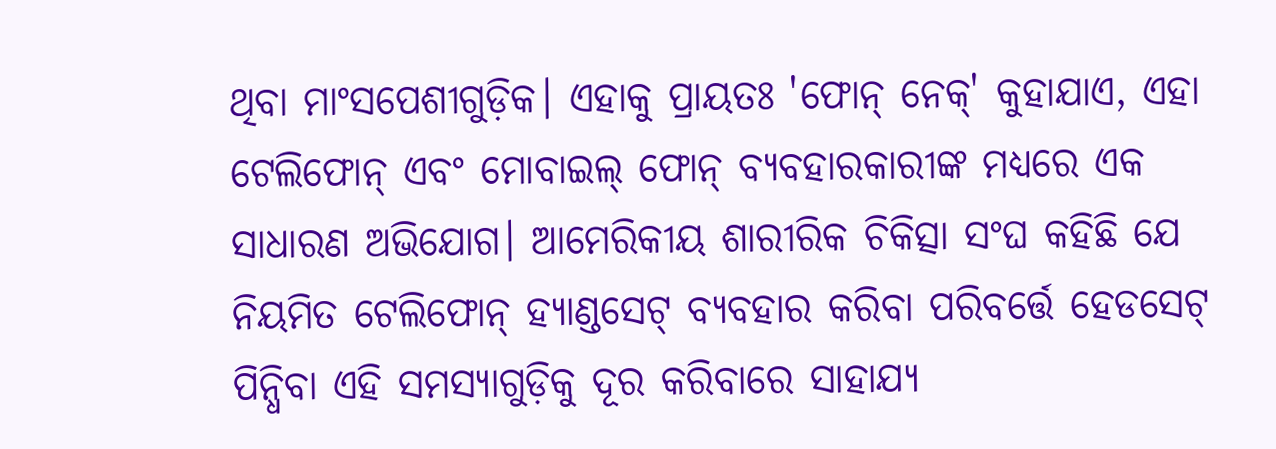ଥିବା ମାଂସପେଶୀଗୁଡ଼ିକ। ଏହାକୁ ପ୍ରାୟତଃ 'ଫୋନ୍ ନେକ୍' କୁହାଯାଏ, ଏହା ଟେଲିଫୋନ୍ ଏବଂ ମୋବାଇଲ୍ ଫୋନ୍ ବ୍ୟବହାରକାରୀଙ୍କ ମଧ୍ୟରେ ଏକ ସାଧାରଣ ଅଭିଯୋଗ। ଆମେରିକୀୟ ଶାରୀରିକ ଚିକିତ୍ସା ସଂଘ କହିଛି ଯେ ନିୟମିତ ଟେଲିଫୋନ୍ ହ୍ୟାଣ୍ଡସେଟ୍ ବ୍ୟବହାର କରିବା ପରିବର୍ତ୍ତେ ହେଡସେଟ୍ ପିନ୍ଧିବା ଏହି ସମସ୍ୟାଗୁଡ଼ିକୁ ଦୂର କରିବାରେ ସାହାଯ୍ୟ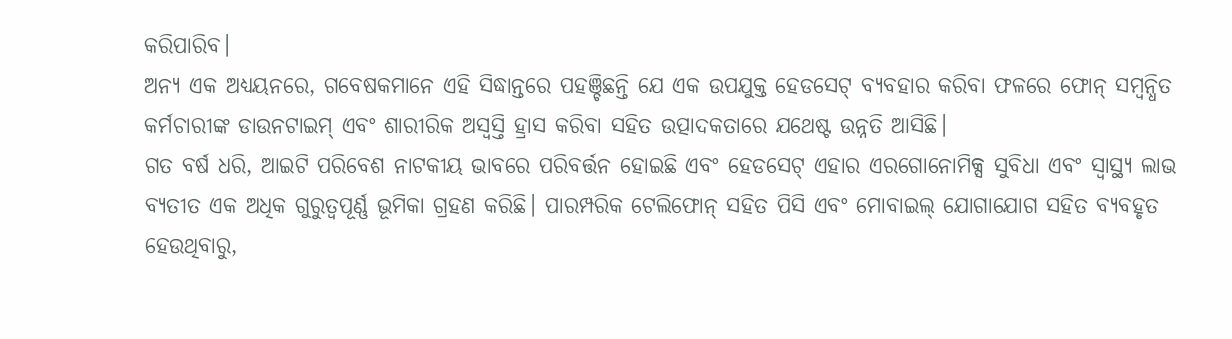କରିପାରିବ।
ଅନ୍ୟ ଏକ ଅଧ୍ୟୟନରେ, ଗବେଷକମାନେ ଏହି ସିଦ୍ଧାନ୍ତରେ ପହଞ୍ଚିଛନ୍ତି ଯେ ଏକ ଉପଯୁକ୍ତ ହେଡସେଟ୍ ବ୍ୟବହାର କରିବା ଫଳରେ ଫୋନ୍ ସମ୍ବନ୍ଧିତ କର୍ମଚାରୀଙ୍କ ଡାଉନଟାଇମ୍ ଏବଂ ଶାରୀରିକ ଅସ୍ୱସ୍ତି ହ୍ରାସ କରିବା ସହିତ ଉତ୍ପାଦକତାରେ ଯଥେଷ୍ଟ ଉନ୍ନତି ଆସିଛି।
ଗତ ବର୍ଷ ଧରି, ଆଇଟି ପରିବେଶ ନାଟକୀୟ ଭାବରେ ପରିବର୍ତ୍ତନ ହୋଇଛି ଏବଂ ହେଡସେଟ୍ ଏହାର ଏରଗୋନୋମିକ୍ସ ସୁବିଧା ଏବଂ ସ୍ୱାସ୍ଥ୍ୟ ଲାଭ ବ୍ୟତୀତ ଏକ ଅଧିକ ଗୁରୁତ୍ୱପୂର୍ଣ୍ଣ ଭୂମିକା ଗ୍ରହଣ କରିଛି। ପାରମ୍ପରିକ ଟେଲିଫୋନ୍ ସହିତ ପିସି ଏବଂ ମୋବାଇଲ୍ ଯୋଗାଯୋଗ ସହିତ ବ୍ୟବହୃତ ହେଉଥିବାରୁ,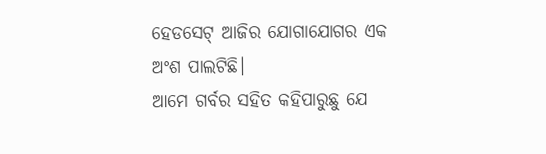ହେଡସେଟ୍ ଆଜିର ଯୋଗାଯୋଗର ଏକ ଅଂଶ ପାଲଟିଛି।
ଆମେ ଗର୍ବର ସହିତ କହିପାରୁଛୁ ଯେ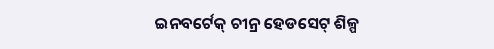ଇନବର୍ଟେକ୍ ଚୀନ୍ର ହେଡସେଟ୍ ଶିଳ୍ପ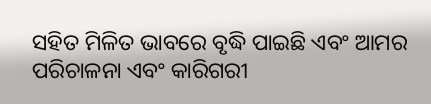ସହିତ ମିଳିତ ଭାବରେ ବୃଦ୍ଧି ପାଇଛି ଏବଂ ଆମର ପରିଚାଳନା ଏବଂ କାରିଗରୀ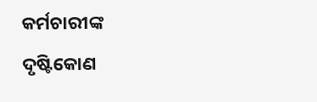କର୍ମଚାରୀଙ୍କ ଦୃଷ୍ଟିକୋଣ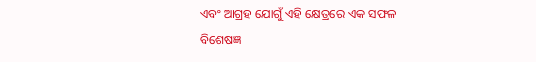ଏବଂ ଆଗ୍ରହ ଯୋଗୁଁ ଏହି କ୍ଷେତ୍ରରେ ଏକ ସଫଳ ବିଶେଷଜ୍ଞ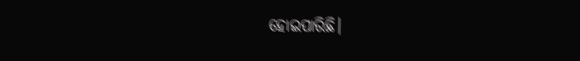ହୋଇପାରିଛି।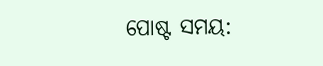ପୋଷ୍ଟ ସମୟ: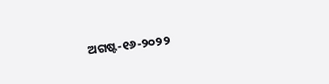ଅଗଷ୍ଟ-୧୬-୨୦୨୨